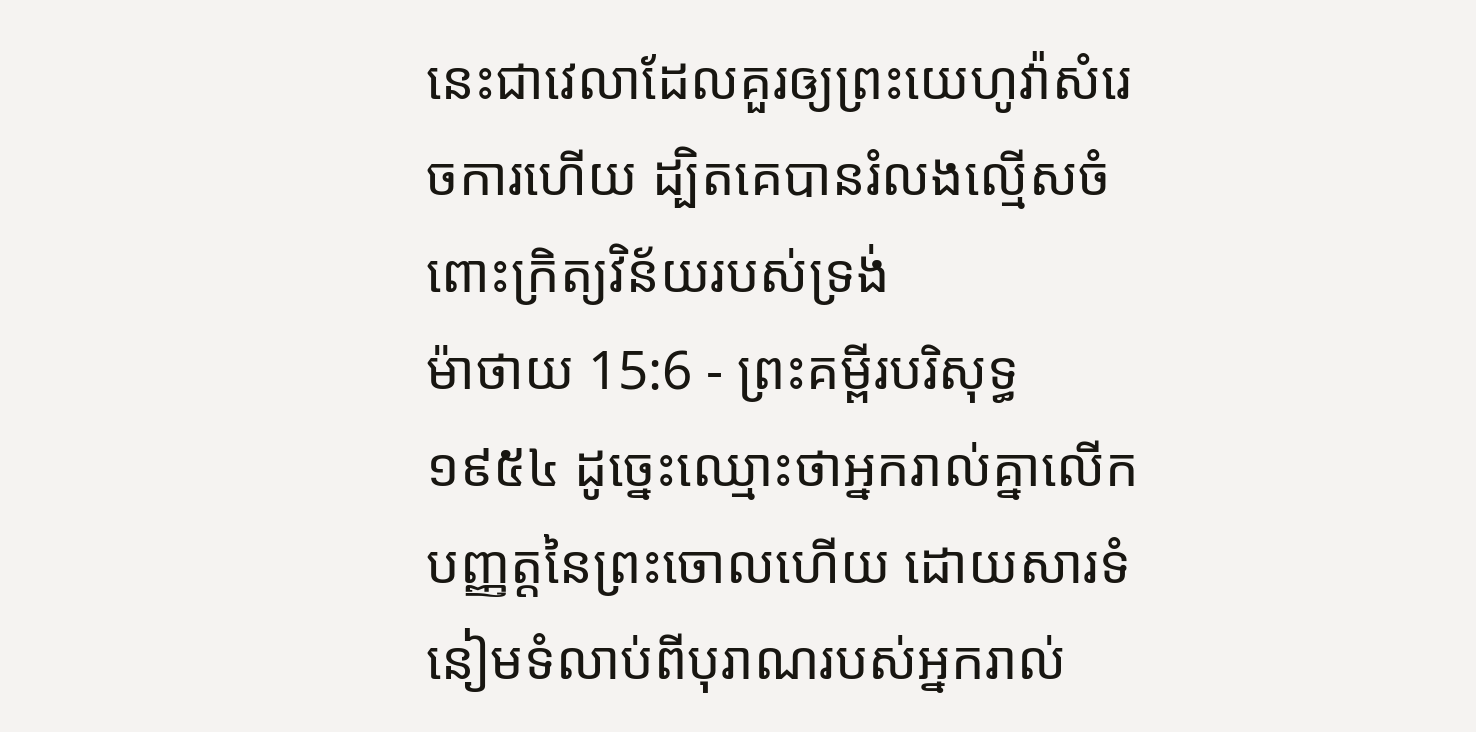នេះជាវេលាដែលគួរឲ្យព្រះយេហូវ៉ាសំរេចការហើយ ដ្បិតគេបានរំលងល្មើសចំពោះក្រិត្យវិន័យរបស់ទ្រង់
ម៉ាថាយ 15:6 - ព្រះគម្ពីរបរិសុទ្ធ ១៩៥៤ ដូច្នេះឈ្មោះថាអ្នករាល់គ្នាលើកបញ្ញត្តនៃព្រះចោលហើយ ដោយសារទំនៀមទំលាប់ពីបុរាណរបស់អ្នករាល់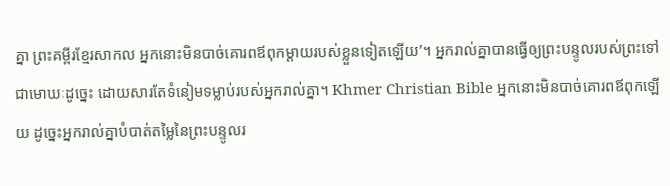គ្នា ព្រះគម្ពីរខ្មែរសាកល អ្នកនោះមិនបាច់គោរពឪពុកម្ដាយរបស់ខ្លួនទៀតឡើយ’។ អ្នករាល់គ្នាបានធ្វើឲ្យព្រះបន្ទូលរបស់ព្រះទៅជាមោឃៈដូច្នេះ ដោយសារតែទំនៀមទម្លាប់របស់អ្នករាល់គ្នា។ Khmer Christian Bible អ្នកនោះមិនបាច់គោរពឪពុកឡើយ ដូច្នេះអ្នករាល់គ្នាបំបាត់តម្លៃនៃព្រះបន្ទូលរ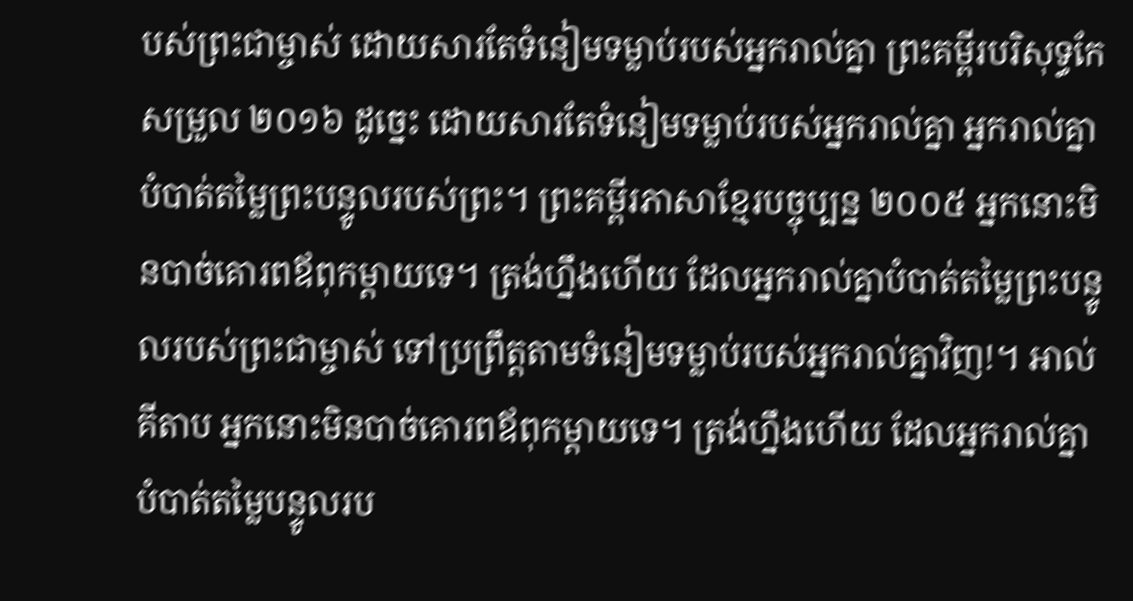បស់ព្រះជាម្ចាស់ ដោយសារតែទំនៀមទម្លាប់របស់អ្នករាល់គ្នា ព្រះគម្ពីរបរិសុទ្ធកែសម្រួល ២០១៦ ដូច្នេះ ដោយសារតែទំនៀមទម្លាប់របស់អ្នករាល់គ្នា អ្នករាល់គ្នាបំបាត់តម្លៃព្រះបន្ទូលរបស់ព្រះ។ ព្រះគម្ពីរភាសាខ្មែរបច្ចុប្បន្ន ២០០៥ អ្នកនោះមិនបាច់គោរពឪពុកម្ដាយទេ។ ត្រង់ហ្នឹងហើយ ដែលអ្នករាល់គ្នាបំបាត់តម្លៃព្រះបន្ទូលរបស់ព្រះជាម្ចាស់ ទៅប្រព្រឹត្តតាមទំនៀមទម្លាប់របស់អ្នករាល់គ្នាវិញ!។ អាល់គីតាប អ្នកនោះមិនបាច់គោរពឪពុកម្ដាយទេ។ ត្រង់ហ្នឹងហើយ ដែលអ្នករាល់គ្នាបំបាត់តម្លៃបន្ទូលរប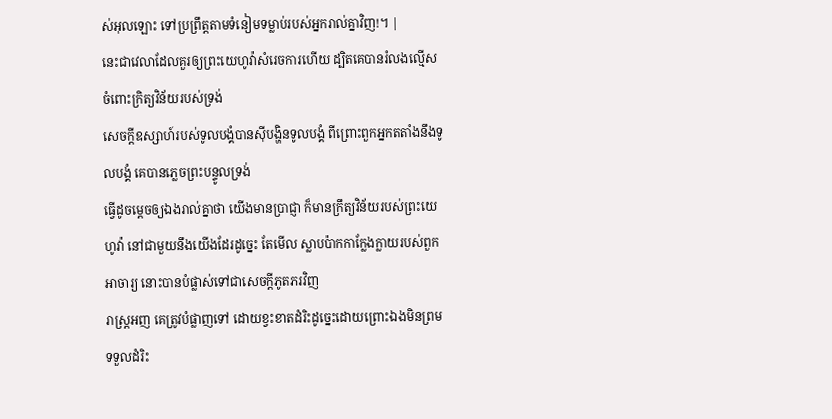ស់អុលឡោះ ទៅប្រព្រឹត្ដតាមទំនៀមទម្លាប់របស់អ្នករាល់គ្នាវិញ!។ |
នេះជាវេលាដែលគួរឲ្យព្រះយេហូវ៉ាសំរេចការហើយ ដ្បិតគេបានរំលងល្មើសចំពោះក្រិត្យវិន័យរបស់ទ្រង់
សេចក្ដីឧស្សាហ៍របស់ទូលបង្គំបានស៊ីបង្ហិនទូលបង្គំ ពីព្រោះពួកអ្នកតតាំងនឹងទូលបង្គំ គេបានភ្លេចព្រះបន្ទូលទ្រង់
ធ្វើដូចម្តេចឲ្យឯងរាល់គ្នាថា យើងមានប្រាជ្ញា ក៏មានក្រឹត្យវិន័យរបស់ព្រះយេហូវ៉ា នៅជាមួយនឹងយើងដែរដូច្នេះ តែមើល ស្លាបប៉ាកកាក្លែងក្លាយរបស់ពួកអាចារ្យ នោះបានបំផ្លាស់ទៅជាសេចក្ដីភូតភរវិញ
រាស្ត្រអញ គេត្រូវបំផ្លាញទៅ ដោយខ្វះខាតដំរិះដូច្នេះដោយព្រោះឯងមិនព្រមទទួលដំរិះ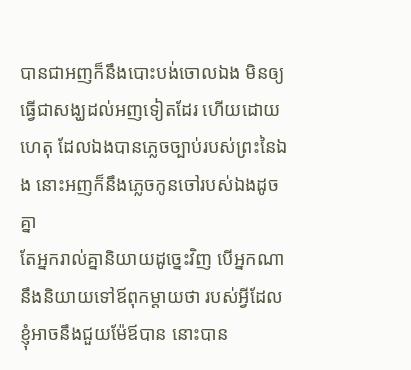បានជាអញក៏នឹងបោះបង់ចោលឯង មិនឲ្យធ្វើជាសង្ឃដល់អញទៀតដែរ ហើយដោយហេតុ ដែលឯងបានភ្លេចច្បាប់របស់ព្រះនៃឯង នោះអញក៏នឹងភ្លេចកូនចៅរបស់ឯងដូចគ្នា
តែអ្នករាល់គ្នានិយាយដូច្នេះវិញ បើអ្នកណានឹងនិយាយទៅឪពុកម្តាយថា របស់អ្វីដែលខ្ញុំអាចនឹងជួយម៉ែឪបាន នោះបាន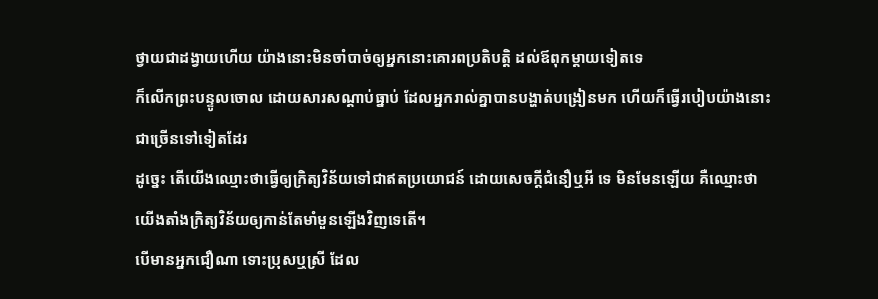ថ្វាយជាដង្វាយហើយ យ៉ាងនោះមិនចាំបាច់ឲ្យអ្នកនោះគោរពប្រតិបត្តិ ដល់ឪពុកម្តាយទៀតទេ
ក៏លើកព្រះបន្ទូលចោល ដោយសារសណ្តាប់ធ្នាប់ ដែលអ្នករាល់គ្នាបានបង្ហាត់បង្រៀនមក ហើយក៏ធ្វើរបៀបយ៉ាងនោះជាច្រើនទៅទៀតដែរ
ដូច្នេះ តើយើងឈ្មោះថាធ្វើឲ្យក្រិត្យវិន័យទៅជាឥតប្រយោជន៍ ដោយសេចក្ដីជំនឿឬអី ទេ មិនមែនឡើយ គឺឈ្មោះថា យើងតាំងក្រិត្យវិន័យឲ្យកាន់តែមាំមួនឡើងវិញទេតើ។
បើមានអ្នកជឿណា ទោះប្រុសឬស្រី ដែល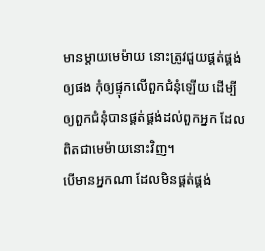មានម្តាយមេម៉ាយ នោះត្រូវជួយផ្គត់ផ្គង់ឲ្យផង កុំឲ្យផ្ទុកលើពួកជំនុំឡើយ ដើម្បីឲ្យពួកជំនុំបានផ្គត់ផ្គង់ដល់ពួកអ្នក ដែលពិតជាមេម៉ាយនោះវិញ។
បើមានអ្នកណា ដែលមិនផ្គត់ផ្គង់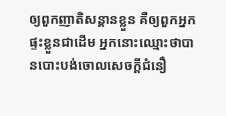ឲ្យពួកញាតិសន្តានខ្លួន គឺឲ្យពួកអ្នកផ្ទះខ្លួនជាដើម អ្នកនោះឈ្មោះថាបានបោះបង់ចោលសេចក្ដីជំនឿ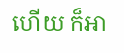ហើយ ក៏អា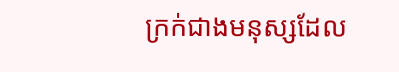ក្រក់ជាងមនុស្សដែល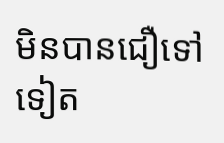មិនបានជឿទៅទៀត